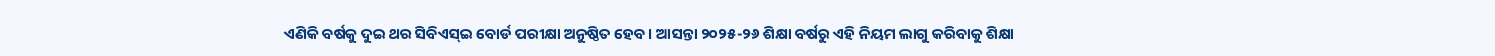ଏଣିକି ବର୍ଷକୁ ଦୁଇ ଥର ସିବିଏସ୍ଇ ବୋର୍ଡ ପରୀକ୍ଷା ଅନୁଷ୍ଠିତ ହେବ। ଆସନ୍ତା ୨୦୨୫-୨୬ ଶିକ୍ଷା ବର୍ଷରୁ ଏହି ନିୟମ ଲାଗୁ କରିବାକୁ ଶିକ୍ଷା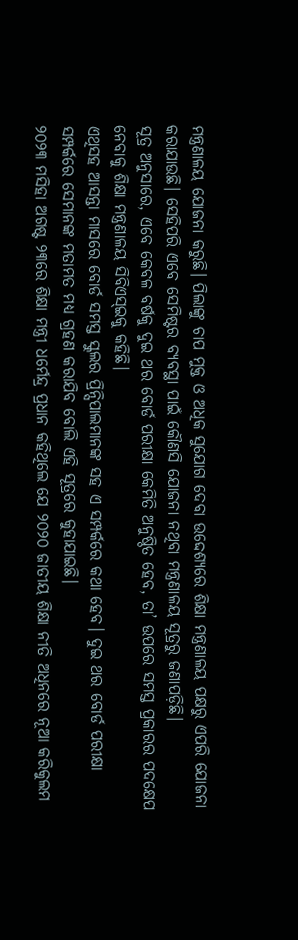ମନ୍ତ୍ରଣାଳୟ ଯୋଜନା କରୁଛି। ପିଲାଙ୍କୁ ଚାପ ମୁକ୍ତ ଓ ଅଧିକ ସୁଯୋଗ ଦେବା ଉଦ୍ଦେଶ୍ୟରେ ଶିକ୍ଷା ମନ୍ତ୍ରଣାଳୟ ପକ୍ଷରୁ ଏପରି ଯୋଜନା କରାଯାଉଛି। ସେହିପରି ଏବେ ସେମିଷ୍ଟର ବ୍ୟବସ୍ଥା ପାଇଁ କୌଣସି ଯୋଜନା ନଥିବା ମନ୍ତ୍ରଣାଳୟ ସୂତ୍ରରୁ ଜଣାପଡ଼ିଛି।
ସୂତ୍ର ଅନୁସାରେ, ଏବେ କେବଳ ବର୍ଷକୁ ଦୁଇ ଥର ବୋର୍ଡ ପରୀକ୍ଷା କେମିତି ଅନୁଷ୍ଠିତ ହେବ, ତା’ ଉପରେ ସମସ୍ତ ପ୍ରକାରର ପଦକ୍ଷେପ ନେବାକୁ ଶିକ୍ଷା ମନ୍ତ୍ରଣାଳୟ ସିବିଏସ୍ଇକୁ କହିଛି।
ଏଥିସହ ଆସନ୍ତା ମାସରେ ବୋର୍ଡ ସମସ୍ତ ସ୍କୁଲର ପ୍ରିନ୍ସିପାଲମାନଙ୍କ ସହ ଏ ସମ୍ପର୍କରେ କଥା ହେବ। ଦୁଇ ଥର ବୋର୍ଡ ପରୀକ୍ଷା ସମ୍ପର୍କରେ ସେମାନଙ୍କ ମତାମତ ମଧ୍ୟ ଗ୍ରହଣ କରାଯିବ ବୋଲି ଏହି ସୂତ୍ରରେ କୁହାଯାଇଛି।
୨୦୨୩ ମସିହା ଅଗଷ୍ଟ ୨୩ରେ ଶିକ୍ଷା ମନ୍ତ୍ରୀ ଧର୍ମେନ୍ଦ୍ର ପ୍ରଧାନ କହିଥିଲେ ଯେ ୨୦୨୦ ଜାତୀୟ ଶିକ୍ଷା ନୀତି ଅଧିନରେ ନୂଆ କରିକୁଲମ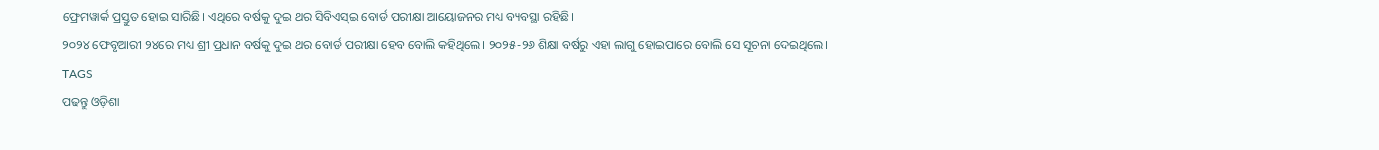ଫ୍ରେମୱାର୍କ ପ୍ରସ୍ତୁତ ହୋଇ ସାରିଛି। ଏଥିରେ ବର୍ଷକୁ ଦୁଇ ଥର ସିବିଏସ୍ଇ ବୋର୍ଡ ପରୀକ୍ଷା ଆୟୋଜନର ମଧ୍ୟ ବ୍ୟବସ୍ଥା ରହିଛି।
୨୦୨୪ ଫେବୃଆରୀ ୨୪ରେ ମଧ୍ୟ ଶ୍ରୀ ପ୍ରଧାନ ବର୍ଷକୁ ଦୁଇ ଥର ବୋର୍ଡ ପରୀକ୍ଷା ହେବ ବୋଲି କହିଥିଲେ। ୨୦୨୫-୨୬ ଶିକ୍ଷା ବର୍ଷରୁ ଏହା ଲାଗୁ ହୋଇପାରେ ବୋଲି ସେ ସୂଚନା ଦେଇଥିଲେ।
TAGS
ପଢନ୍ତୁ ଓଡ଼ିଶା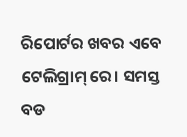ରିପୋର୍ଟର ଖବର ଏବେ ଟେଲିଗ୍ରାମ୍ ରେ। ସମସ୍ତ ବଡ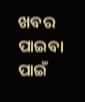ଖବର ପାଇବା ପାଇଁ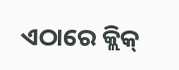ଏଠାରେ କ୍ଲିକ୍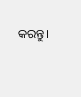କରନ୍ତୁ।